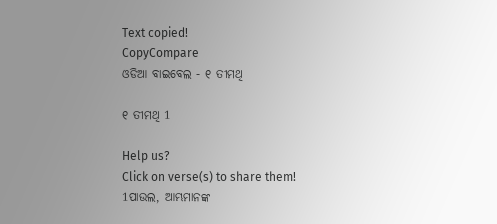Text copied!
CopyCompare
ଓଡିଆ ବାଇବେଲ - ୧ ତୀମଥି

୧ ତୀମଥି 1

Help us?
Click on verse(s) to share them!
1ପାଉଲ, ଆମ୍ଭମାନଙ୍କ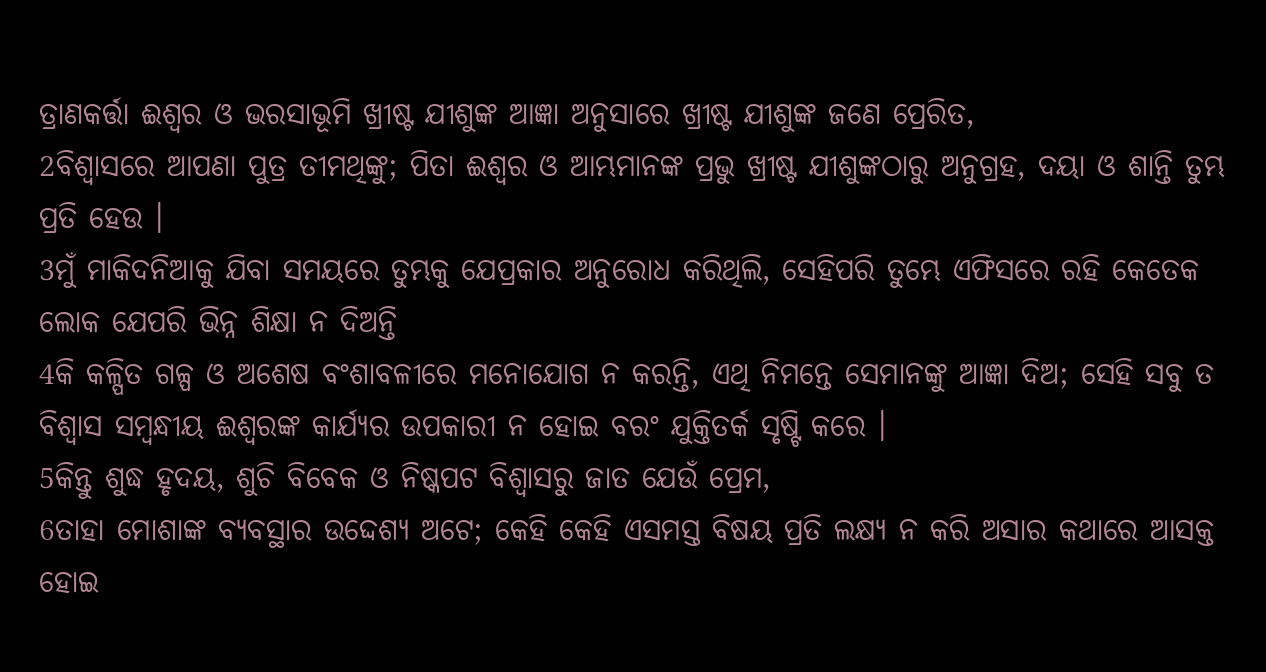ତ୍ରାଣକର୍ତ୍ତା ଈଶ୍ୱର ଓ ଭରସାଭୂମି ଖ୍ରୀଷ୍ଟ ଯୀଶୁଙ୍କ ଆଜ୍ଞା ଅନୁସାରେ ଖ୍ରୀଷ୍ଟ ଯୀଶୁଙ୍କ ଜଣେ ପ୍ରେରିତ,
2ବିଶ୍ୱାସରେ ଆପଣା ପୁତ୍ର ତୀମଥିଙ୍କୁ; ପିତା ଈଶ୍ୱର ଓ ଆମ୍ଭମାନଙ୍କ ପ୍ରଭୁ ଖ୍ରୀଷ୍ଟ ଯୀଶୁଙ୍କଠାରୁ ଅନୁଗ୍ରହ, ଦୟା ଓ ଶାନ୍ତି ତୁମ୍ଭ ପ୍ରତି ହେଉ ।
3ମୁଁ ମାକିଦନିଆକୁ ଯିବା ସମୟରେ ତୁମ୍ଭକୁ ଯେପ୍ରକାର ଅନୁରୋଧ କରିଥିଲି, ସେହିପରି ତୁମ୍ଭେ ଏଫିସରେ ରହି କେତେକ ଲୋକ ଯେପରି ଭିନ୍ନ ଶିକ୍ଷା ନ ଦିଅନ୍ତି
4କି କଳ୍ପିତ ଗଳ୍ପ ଓ ଅଶେଷ ବଂଶାବଳୀରେ ମନୋଯୋଗ ନ କରନ୍ତି, ଏଥି ନିମନ୍ତେ ସେମାନଙ୍କୁ ଆଜ୍ଞା ଦିଅ; ସେହି ସବୁ ତ ବିଶ୍ୱାସ ସମ୍ବନ୍ଧୀୟ ଈଶ୍ୱରଙ୍କ କାର୍ଯ୍ୟର ଉପକାରୀ ନ ହୋଇ ବରଂ ଯୁକ୍ତିତର୍କ ସୃଷ୍ଟି କରେ ।
5କିନ୍ତୁ ଶୁଦ୍ଧ ହୃଦୟ, ଶୁଚି ବିବେକ ଓ ନିଷ୍କପଟ ବିଶ୍ଵାସରୁ ଜାତ ଯେଉଁ ପ୍ରେମ,
6ତାହା ମୋଶାଙ୍କ ବ୍ୟବସ୍ଥାର ଉଦ୍ଦେଶ୍ୟ ଅଟେ; କେହି କେହି ଏସମସ୍ତ ବିଷୟ ପ୍ରତି ଲକ୍ଷ୍ୟ ନ କରି ଅସାର କଥାରେ ଆସକ୍ତ ହୋଇ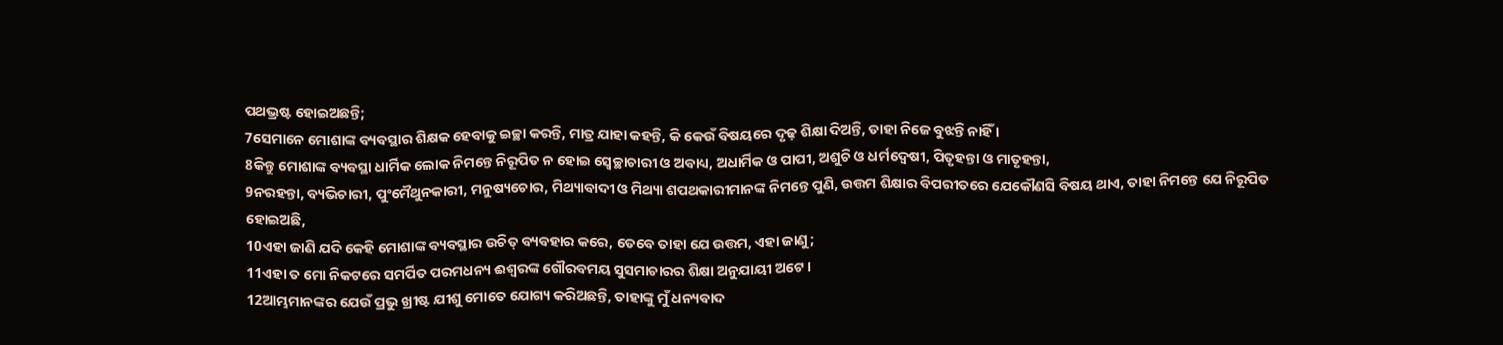ପଥଭ୍ରଷ୍ଟ ହୋଇଅଛନ୍ତି;
7ସେମାନେ ମୋଶାଙ୍କ ବ୍ୟବସ୍ଥାର ଶିକ୍ଷକ ହେବାକୁ ଇଚ୍ଛା କରନ୍ତି, ମାତ୍ର ଯାହା କହନ୍ତି, କି କେଉଁ ବିଷୟରେ ଦୃଢ଼ ଶିକ୍ଷା ଦିଅନ୍ତି, ତାହା ନିଜେ ବୁଝନ୍ତି ନାହିଁ ।
8କିନ୍ତୁ ମୋଶାଙ୍କ ବ୍ୟବସ୍ଥା ଧାର୍ମିକ ଲୋକ ନିମନ୍ତେ ନିରୂପିତ ନ ହୋଇ ସ୍ୱେଚ୍ଛାଚାରୀ ଓ ଅବାଧ୍ୟ, ଅଧାର୍ମିକ ଓ ପାପୀ, ଅଶୁଚି ଓ ଧର୍ମଦ୍ୱେଷୀ, ପିତୃହନ୍ତା ଓ ମାତୃହନ୍ତା,
9ନରହନ୍ତା, ବ୍ୟଭିଚାରୀ, ପୁଂମୈଥୁନକାରୀ, ମନୁଷ୍ୟଚୋର, ମିଥ୍ୟାବାଦୀ ଓ ମିଥ୍ୟା ଶପଥକାରୀମାନଙ୍କ ନିମନ୍ତେ ପୁଣି, ଉତ୍ତମ ଶିକ୍ଷାର ବିପରୀତରେ ଯେକୌଣସି ବିଷୟ ଥାଏ, ତାହା ନିମନ୍ତେ ଯେ ନିରୂପିତ ହୋଇଅଛି,
10ଏହା ଜାଣି ଯଦି କେହି ମୋଶାଙ୍କ ବ୍ୟବସ୍ଥାର ଉଚିତ୍ ବ୍ୟବହାର କରେ, ତେବେ ତାହା ଯେ ଉତ୍ତମ, ଏହା ଜାଣୁ;
11ଏହା ତ ମୋ ନିକଟରେ ସମର୍ପିତ ପରମଧନ୍ୟ ଈଶ୍ୱରଙ୍କ ଗୌରବମୟ ସୁସମାଚାରର ଶିକ୍ଷା ଅନୁଯାୟୀ ଅଟେ ।
12ଆମ୍ଭମାନଙ୍କର ଯେଉଁ ପ୍ରଭୁ ଖ୍ରୀଷ୍ଟ ଯୀଶୁ ମୋତେ ଯୋଗ୍ୟ କରିଅଛନ୍ତି, ତାହାଙ୍କୁ ମୁଁ ଧନ୍ୟବାଦ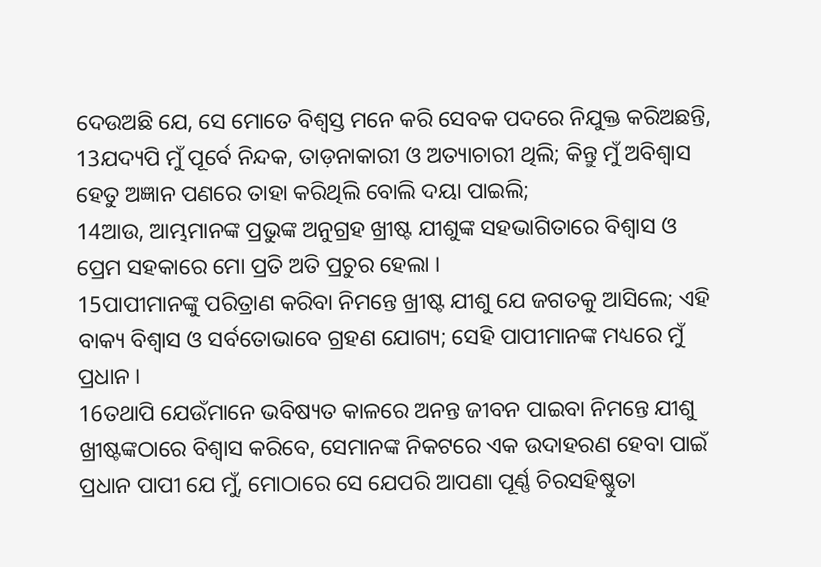ଦେଉଅଛି ଯେ, ସେ ମୋତେ ବିଶ୍ୱସ୍ତ ମନେ କରି ସେବକ ପଦରେ ନିଯୁକ୍ତ କରିଅଛନ୍ତି,
13ଯଦ୍ୟପି ମୁଁ ପୂର୍ବେ ନିନ୍ଦକ, ତାଡ଼ନାକାରୀ ଓ ଅତ୍ୟାଚାରୀ ଥିଲି; କିନ୍ତୁ ମୁଁ ଅବିଶ୍ୱାସ ହେତୁ ଅଜ୍ଞାନ ପଣରେ ତାହା କରିଥିଲି ବୋଲି ଦୟା ପାଇଲି;
14ଆଉ, ଆମ୍ଭମାନଙ୍କ ପ୍ରଭୁଙ୍କ ଅନୁଗ୍ରହ ଖ୍ରୀଷ୍ଟ ଯୀଶୁଙ୍କ ସହଭାଗିତାରେ ବିଶ୍ୱାସ ଓ ପ୍ରେମ ସହକାରେ ମୋ ପ୍ରତି ଅତି ପ୍ରଚୁର ହେଲା ।
15ପାପୀମାନଙ୍କୁ ପରିତ୍ରାଣ କରିବା ନିମନ୍ତେ ଖ୍ରୀଷ୍ଟ ଯୀଶୁ ଯେ ଜଗତକୁ ଆସିଲେ; ଏହି ବାକ୍ୟ ବିଶ୍ୱାସ ଓ ସର୍ବତୋଭାବେ ଗ୍ରହଣ ଯୋଗ୍ୟ; ସେହି ପାପୀମାନଙ୍କ ମଧ୍ୟରେ ମୁଁ ପ୍ରଧାନ ।
16ତଥାପି ଯେଉଁମାନେ ଭବିଷ୍ୟତ କାଳରେ ଅନନ୍ତ ଜୀବନ ପାଇବା ନିମନ୍ତେ ଯୀଶୁ ଖ୍ରୀଷ୍ଟଙ୍କଠାରେ ବିଶ୍ୱାସ କରିବେ, ସେମାନଙ୍କ ନିକଟରେ ଏକ ଉଦାହରଣ ହେବା ପାଇଁ ପ୍ରଧାନ ପାପୀ ଯେ ମୁଁ, ମୋଠାରେ ସେ ଯେପରି ଆପଣା ପୂର୍ଣ୍ଣ ଚିରସହିଷ୍ଣୁତା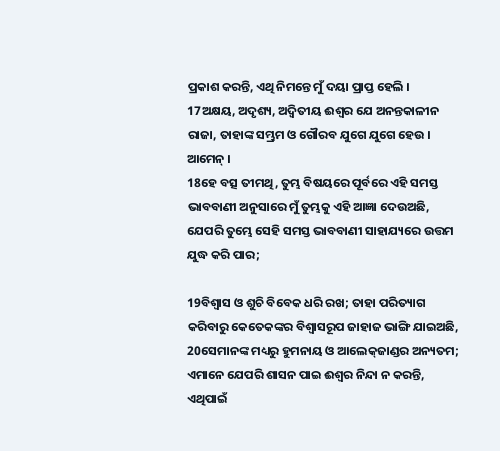ପ୍ରକାଶ କରନ୍ତି, ଏଥି ନିମନ୍ତେ ମୁଁ ଦୟା ପ୍ରାପ୍ତ ହେଲି ।
17ଅକ୍ଷୟ, ଅଦୃଶ୍ୟ, ଅଦ୍ୱିତୀୟ ଈଶ୍ୱର ଯେ ଅନନ୍ତକାଳୀନ ରାଜା, ତାହାଙ୍କ ସମ୍ଭ୍ରମ ଓ ଗୌରବ ଯୁଗେ ଯୁଗେ ହେଉ । ଆମେନ୍ ।
18ହେ ବତ୍ସ ତୀମଥି, ତୁମ୍ଭ ବିଷୟରେ ପୂର୍ବରେ ଏହି ସମସ୍ତ ଭାବବାଣୀ ଅନୁସାରେ ମୁଁ ତୁମ୍ଭକୁ ଏହି ଆଜ୍ଞା ଦେଉଅଛି, ଯେପରି ତୁମ୍ଭେ ସେହି ସମସ୍ତ ଭାବବାଣୀ ସାହାଯ୍ୟରେ ଉତ୍ତମ ଯୁଦ୍ଧ କରି ପାର;

19ବିଶ୍ୱାସ ଓ ଶୁଚି ବିବେକ ଧରି ରଖ; ତାହା ପରିତ୍ୟାଗ କରିବାରୁ କେତେକଙ୍କର ବିଶ୍ୱାସରୂପ ଜାହାଜ ଭାଙ୍ଗି ଯାଇଅଛି,
20ସେମାନଙ୍କ ମଧ୍ୟରୁ ହୁମନାୟ ଓ ଆଲେକ୍‍ଜାଣ୍ଡର ଅନ୍ୟତମ; ଏମାନେ ଯେପରି ଶାସନ ପାଇ ଈଶ୍ୱର ନିନ୍ଦା ନ କରନ୍ତି, ଏଥିପାଇଁ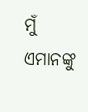ମୁଁ ଏମାନଙ୍କୁ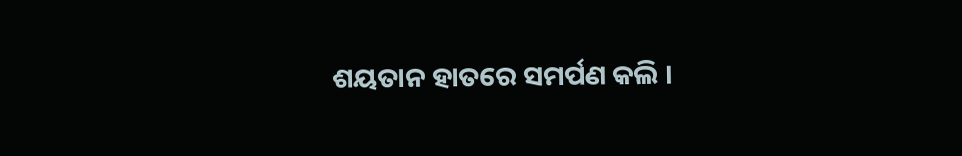ଶୟତାନ ହାତରେ ସମର୍ପଣ କଲି ।